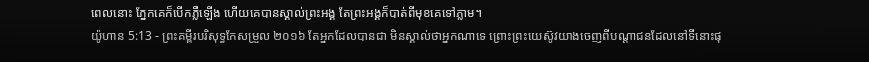ពេលនោះ ភ្នែកគេក៏បើកភ្លឺឡើង ហើយគេបានស្គាល់ព្រះអង្គ តែព្រះអង្គក៏បាត់ពីមុខគេទៅភ្លាម។
យ៉ូហាន 5:13 - ព្រះគម្ពីរបរិសុទ្ធកែសម្រួល ២០១៦ តែអ្នកដែលបានជា មិនស្គាល់ថាអ្នកណាទេ ព្រោះព្រះយេស៊ូវយាងចេញពីបណ្តាជនដែលនៅទីនោះផុ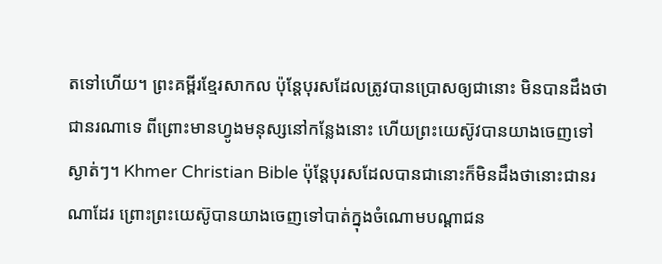តទៅហើយ។ ព្រះគម្ពីរខ្មែរសាកល ប៉ុន្តែបុរសដែលត្រូវបានប្រោសឲ្យជានោះ មិនបានដឹងថាជានរណាទេ ពីព្រោះមានហ្វូងមនុស្សនៅកន្លែងនោះ ហើយព្រះយេស៊ូវបានយាងចេញទៅស្ងាត់ៗ។ Khmer Christian Bible ប៉ុន្ដែបុរសដែលបានជានោះក៏មិនដឹងថានោះជានរណាដែរ ព្រោះព្រះយេស៊ូបានយាងចេញទៅបាត់ក្នុងចំណោមបណ្ដាជន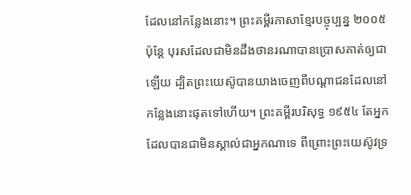ដែលនៅកន្លែងនោះ។ ព្រះគម្ពីរភាសាខ្មែរបច្ចុប្បន្ន ២០០៥ ប៉ុន្តែ បុរសដែលជាមិនដឹងថានរណាបានប្រោសគាត់ឲ្យជាឡើយ ដ្បិតព្រះយេស៊ូបានយាងចេញពីបណ្ដាជនដែលនៅកន្លែងនោះផុតទៅហើយ។ ព្រះគម្ពីរបរិសុទ្ធ ១៩៥៤ តែអ្នកដែលបានជាមិនស្គាល់ជាអ្នកណាទេ ពីព្រោះព្រះយេស៊ូវទ្រ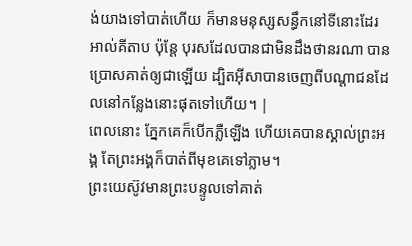ង់យាងទៅបាត់ហើយ ក៏មានមនុស្សសន្ធឹកនៅទីនោះដែរ អាល់គីតាប ប៉ុន្ដែ បុរសដែលបានជាមិនដឹងថានរណា បានប្រោសគាត់ឲ្យជាឡើយ ដ្បិតអ៊ីសាបានចេញពីបណ្ដាជនដែលនៅកន្លែងនោះផុតទៅហើយ។ |
ពេលនោះ ភ្នែកគេក៏បើកភ្លឺឡើង ហើយគេបានស្គាល់ព្រះអង្គ តែព្រះអង្គក៏បាត់ពីមុខគេទៅភ្លាម។
ព្រះយេស៊ូវមានព្រះបន្ទូលទៅគាត់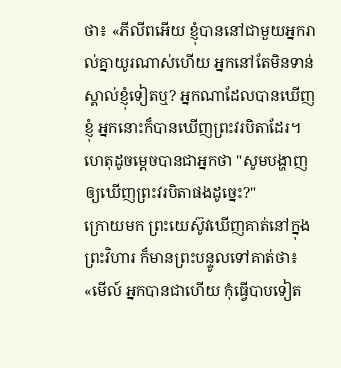ថា៖ «ភីលីពអើយ ខ្ញុំបាននៅជាមួយអ្នករាល់គ្នាយូរណាស់ហើយ អ្នកនៅតែមិនទាន់ស្គាល់ខ្ញុំទៀតឬ? អ្នកណាដែលបានឃើញខ្ញុំ អ្នកនោះក៏បានឃើញព្រះវរបិតាដែរ។ ហេតុដូចម្តេចបានជាអ្នកថា "សូមបង្ហាញឲ្យឃើញព្រះវរបិតាផងដូច្នេះ?"
ក្រោយមក ព្រះយេស៊ូវឃើញគាត់នៅក្នុងព្រះវិហារ ក៏មានព្រះបន្ទូលទៅគាត់ថា៖ «មើល៍ អ្នកបានជាហើយ កុំធ្វើបាបទៀត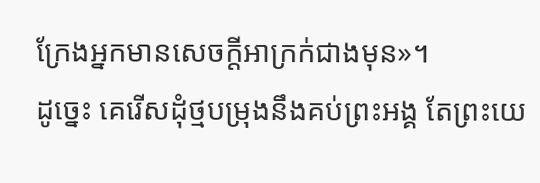ក្រែងអ្នកមានសេចក្តីអាក្រក់ជាងមុន»។
ដូច្នេះ គេរើសដុំថ្មបម្រុងនឹងគប់ព្រះអង្គ តែព្រះយេ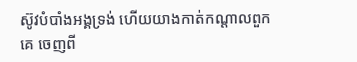ស៊ូវបំបាំងអង្គទ្រង់ ហើយយាងកាត់កណ្តាលពួកគេ ចេញពី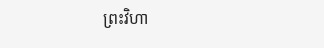ព្រះវិហា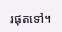រផុតទៅ។